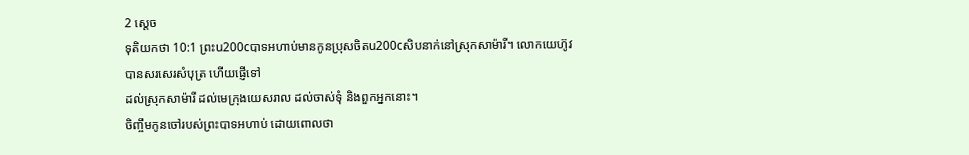2 ស្តេច
ទុតិយកថា 10:1 ព្រះu200cបាទអហាប់មានកូនប្រុសចិតu200cសិបនាក់នៅស្រុកសាម៉ារី។ លោកយេហ៊ូវបានសរសេរសំបុត្រ ហើយផ្ញើទៅ
ដល់ស្រុកសាម៉ារី ដល់មេក្រុងយេសរាល ដល់ចាស់ទុំ និងពួកអ្នកនោះ។
ចិញ្ចឹមកូនចៅរបស់ព្រះបាទអហាប់ ដោយពោលថា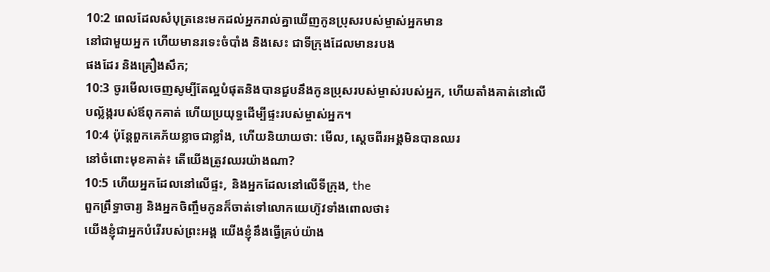10:2 ពេលដែលសំបុត្រនេះមកដល់អ្នករាល់គ្នាឃើញកូនប្រុសរបស់ម្ចាស់អ្នកមាន
នៅជាមួយអ្នក ហើយមានរទេះចំបាំង និងសេះ ជាទីក្រុងដែលមានរបង
ផងដែរ និងគ្រឿងសឹក;
10:3 ចូរមើលចេញសូម្បីតែល្អបំផុតនិងបានជួបនឹងកូនប្រុសរបស់ម្ចាស់របស់អ្នក, ហើយតាំងគាត់នៅលើ
បល្ល័ង្ករបស់ឪពុកគាត់ ហើយប្រយុទ្ធដើម្បីផ្ទះរបស់ម្ចាស់អ្នក។
10:4 ប៉ុន្តែពួកគេភ័យខ្លាចជាខ្លាំង, ហើយនិយាយថា: មើល, ស្ដេចពីរអង្គមិនបានឈរ
នៅចំពោះមុខគាត់៖ តើយើងត្រូវឈរយ៉ាងណា?
10:5 ហើយអ្នកដែលនៅលើផ្ទះ, និងអ្នកដែលនៅលើទីក្រុង, the
ពួកព្រឹទ្ធាចារ្យ និងអ្នកចិញ្ចឹមកូនក៏ចាត់ទៅលោកយេហ៊ូវទាំងពោលថា៖
យើងខ្ញុំជាអ្នកបំរើរបស់ព្រះអង្គ យើងខ្ញុំនឹងធ្វើគ្រប់យ៉ាង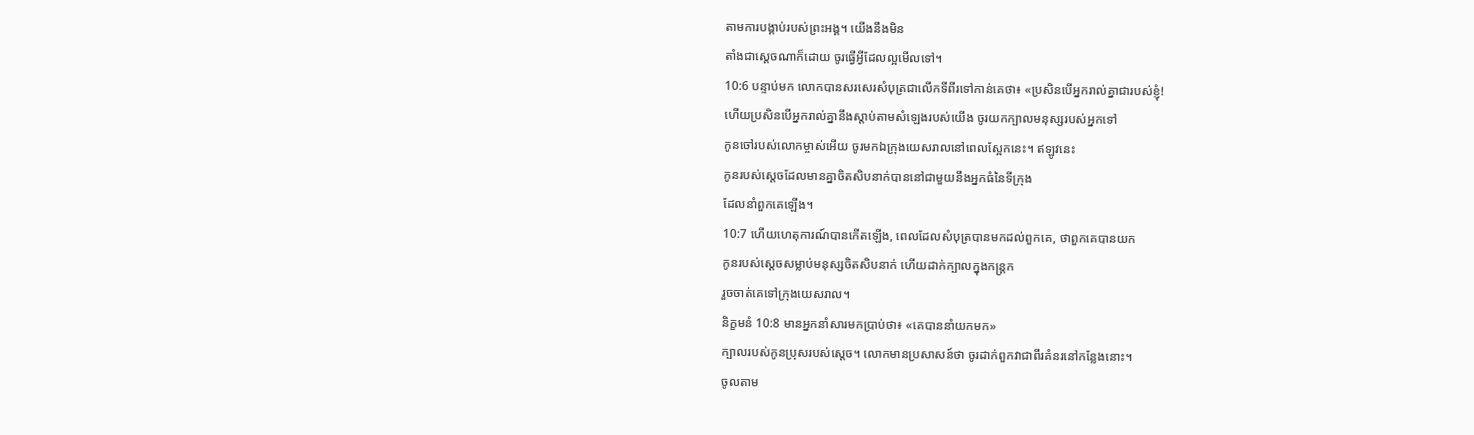តាមការបង្គាប់របស់ព្រះអង្គ។ យើងនឹងមិន
តាំងជាស្ដេចណាក៏ដោយ ចូរធ្វើអ្វីដែលល្អមើលទៅ។
10:6 បន្ទាប់មក លោកបានសរសេរសំបុត្រជាលើកទីពីរទៅកាន់គេថា៖ «ប្រសិនបើអ្នករាល់គ្នាជារបស់ខ្ញុំ!
ហើយប្រសិនបើអ្នករាល់គ្នានឹងស្តាប់តាមសំឡេងរបស់យើង ចូរយកក្បាលមនុស្សរបស់អ្នកទៅ
កូនចៅរបស់លោកម្ចាស់អើយ ចូរមកឯក្រុងយេសរាលនៅពេលស្អែកនេះ។ ឥឡូវនេះ
កូនរបស់ស្ដេចដែលមានគ្នាចិតសិបនាក់បាននៅជាមួយនឹងអ្នកធំនៃទីក្រុង
ដែលនាំពួកគេឡើង។
10:7 ហើយហេតុការណ៍បានកើតឡើង, ពេលដែលសំបុត្របានមកដល់ពួកគេ, ថាពួកគេបានយក
កូនរបស់ស្ដេចសម្លាប់មនុស្សចិតសិបនាក់ ហើយដាក់ក្បាលក្នុងកន្ត្រក
រួចចាត់គេទៅក្រុងយេសរាល។
និក្ខមនំ 10:8 មានអ្នកនាំសារមកប្រាប់ថា៖ «គេបាននាំយកមក»
ក្បាលរបស់កូនប្រុសរបស់ស្តេច។ លោកមានប្រសាសន៍ថា ចូរដាក់ពួកវាជាពីរគំនរនៅកន្លែងនោះ។
ចូលតាម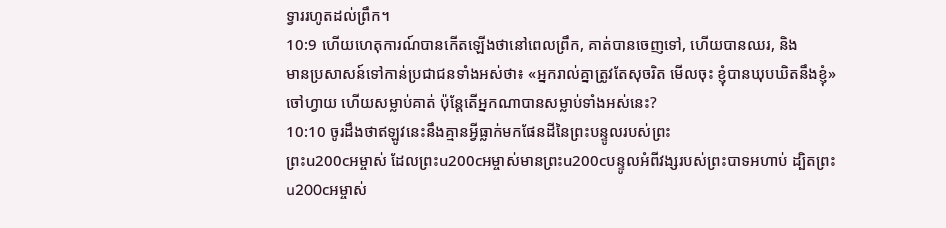ទ្វាររហូតដល់ព្រឹក។
10:9 ហើយហេតុការណ៍បានកើតឡើងថានៅពេលព្រឹក, គាត់បានចេញទៅ, ហើយបានឈរ, និង
មានប្រសាសន៍ទៅកាន់ប្រជាជនទាំងអស់ថា៖ «អ្នករាល់គ្នាត្រូវតែសុចរិត មើលចុះ ខ្ញុំបានឃុបឃិតនឹងខ្ញុំ»
ចៅហ្វាយ ហើយសម្លាប់គាត់ ប៉ុន្តែតើអ្នកណាបានសម្លាប់ទាំងអស់នេះ?
10:10 ចូរដឹងថាឥឡូវនេះនឹងគ្មានអ្វីធ្លាក់មកផែនដីនៃព្រះបន្ទូលរបស់ព្រះ
ព្រះu200cអម្ចាស់ ដែលព្រះu200cអម្ចាស់មានព្រះu200cបន្ទូលអំពីវង្សរបស់ព្រះបាទអហាប់ ដ្បិតព្រះu200cអម្ចាស់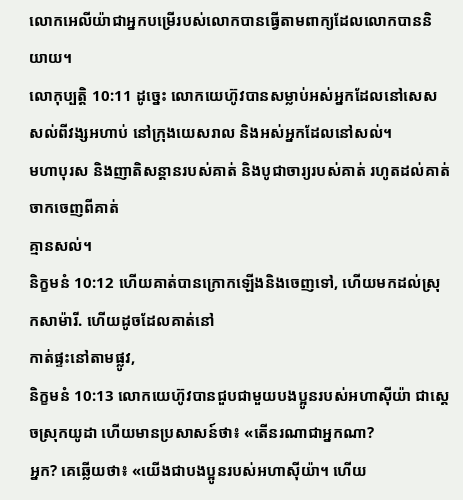លោកអេលីយ៉ាជាអ្នកបម្រើរបស់លោកបានធ្វើតាមពាក្យដែលលោកបាននិយាយ។
លោកុប្បត្តិ 10:11 ដូច្នេះ លោកយេហ៊ូវបានសម្លាប់អស់អ្នកដែលនៅសេសសល់ពីវង្សអហាប់ នៅក្រុងយេសរាល និងអស់អ្នកដែលនៅសល់។
មហាបុរស និងញាតិសន្តានរបស់គាត់ និងបូជាចារ្យរបស់គាត់ រហូតដល់គាត់ចាកចេញពីគាត់
គ្មានសល់។
និក្ខមនំ 10:12 ហើយគាត់បានក្រោកឡើងនិងចេញទៅ, ហើយមកដល់ស្រុកសាម៉ារី. ហើយដូចដែលគាត់នៅ
កាត់ផ្ទះនៅតាមផ្លូវ,
និក្ខមនំ 10:13 លោកយេហ៊ូវបានជួបជាមួយបងប្អូនរបស់អហាស៊ីយ៉ា ជាស្ដេចស្រុកយូដា ហើយមានប្រសាសន៍ថា៖ «តើនរណាជាអ្នកណា?
អ្នក? គេឆ្លើយថា៖ «យើងជាបងប្អូនរបស់អហាស៊ីយ៉ា។ ហើយ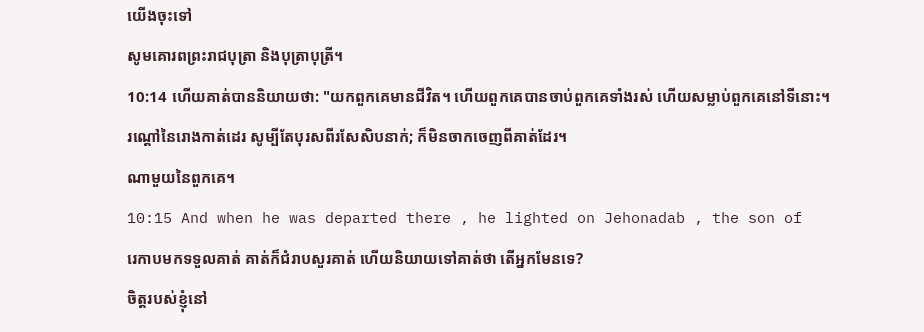យើងចុះទៅ
សូមគោរពព្រះរាជបុត្រា និងបុត្រាបុត្រី។
10:14 ហើយគាត់បាននិយាយថា: "យកពួកគេមានជីវិត។ ហើយពួកគេបានចាប់ពួកគេទាំងរស់ ហើយសម្លាប់ពួកគេនៅទីនោះ។
រណ្តៅនៃរោងកាត់ដេរ សូម្បីតែបុរសពីរសែសិបនាក់; ក៏មិនចាកចេញពីគាត់ដែរ។
ណាមួយនៃពួកគេ។
10:15 And when he was departed there , he lighted on Jehonadab , the son of
រេកាបមកទទួលគាត់ គាត់ក៏ជំរាបសួរគាត់ ហើយនិយាយទៅគាត់ថា តើអ្នកមែនទេ?
ចិត្តរបស់ខ្ញុំនៅ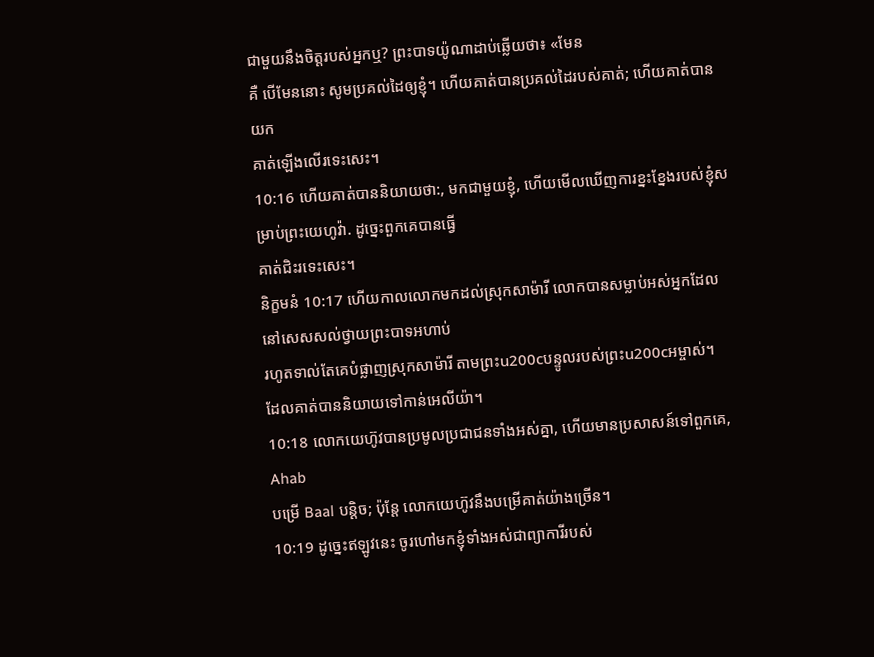ជាមួយនឹងចិត្តរបស់អ្នកឬ? ព្រះបាទយ៉ូណាដាប់ឆ្លើយថា៖ «មែន
គឺ បើមែននោះ សូមប្រគល់ដៃឲ្យខ្ញុំ។ ហើយគាត់បានប្រគល់ដៃរបស់គាត់; ហើយគាត់បានយក
គាត់ឡើងលើរទេះសេះ។
10:16 ហើយគាត់បាននិយាយថា:, មកជាមួយខ្ញុំ, ហើយមើលឃើញការខ្នះខ្នែងរបស់ខ្ញុំសម្រាប់ព្រះយេហូវ៉ា. ដូច្នេះពួកគេបានធ្វើ
គាត់ជិះរទេះសេះ។
និក្ខមនំ 10:17 ហើយកាលលោកមកដល់ស្រុកសាម៉ារី លោកបានសម្លាប់អស់អ្នកដែលនៅសេសសល់ថ្វាយព្រះបាទអហាប់
រហូតទាល់តែគេបំផ្លាញស្រុកសាម៉ារី តាមព្រះu200cបន្ទូលរបស់ព្រះu200cអម្ចាស់។
ដែលគាត់បាននិយាយទៅកាន់អេលីយ៉ា។
10:18 លោកយេហ៊ូវបានប្រមូលប្រជាជនទាំងអស់គ្នា, ហើយមានប្រសាសន៍ទៅពួកគេ, Ahab
បម្រើ Baal បន្តិច; ប៉ុន្តែ លោកយេហ៊ូវនឹងបម្រើគាត់យ៉ាងច្រើន។
10:19 ដូច្នេះឥឡូវនេះ ចូរហៅមកខ្ញុំទាំងអស់ជាព្យាការីរបស់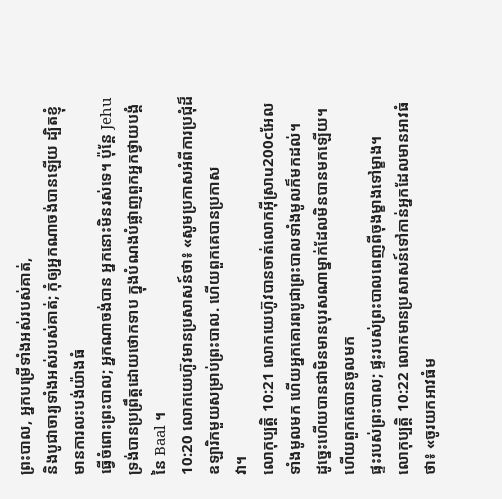ព្រះបាល, អ្នកបម្រើទាំងអស់របស់គាត់,
និងបូជាចារ្យទាំងអស់របស់គាត់; កុំឲ្យអ្នកណាចង់បានឡើយ ដ្បិតខ្ញុំមានការលះបង់យ៉ាងធំ
ធ្វើចំពោះព្រះបាល; អ្នកណាចង់បាន អ្នកនោះមិនរស់ទេ។ ប៉ុន្តែ Jehu
ទ្រង់បានប្រព្រឹត្តដោយថោកទាប ក្នុងបំណងបំផ្លាញពួកអ្នកថ្វាយបង្គំ
នៃ Baal ។
10:20 លោកយេហ៊ូវមានប្រសាសន៍ថា៖ «សូមប្រកាសអំពីការប្រជុំដ៏ឧឡារិកមួយសម្រាប់ព្រះបាល. ហើយពួកគេបានប្រកាស
វា។
លោកុប្បត្តិ 10:21 លោកយេហ៊ូវបានចាត់លោកអ៊ីស្រាu200cអែលទាំងមូលមក ហើយអ្នកគោរពបូជាព្រះបាលទាំងមូលក៏មកដល់។
ដូច្នេះហើយបានជាមិនមានបុរសណាម្នាក់ដែលមិនបានមកឡើយ។ ហើយពួកគេបានចូលមក
ផ្ទះរបស់ព្រះបាល; ផ្ទះរបស់ព្រះបាលពេញពីចុងម្ខាងទៅម្ខាង។
លោកុប្បត្តិ 10:22 លោកមានប្រសាសន៍ទៅកាន់អ្នកដែលមានអាវធំថា៖ «ចូរយកអាវធំម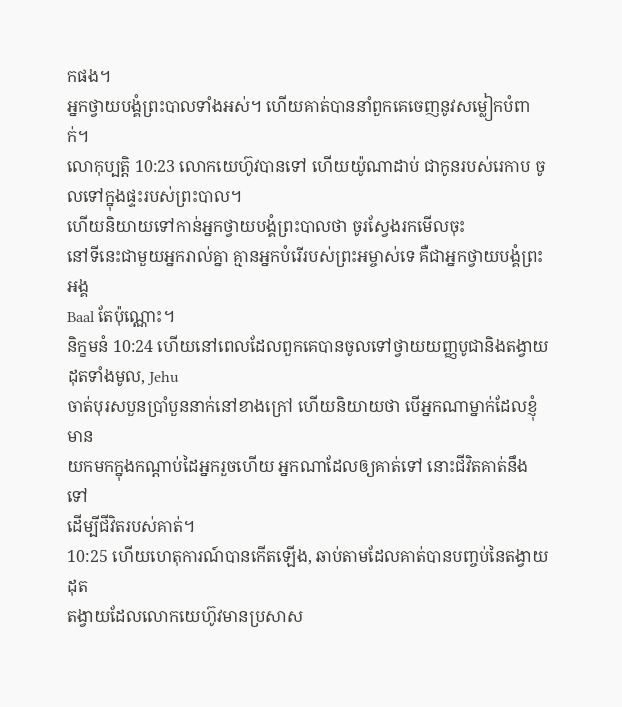កផង។
អ្នកថ្វាយបង្គំព្រះបាលទាំងអស់។ ហើយគាត់បាននាំពួកគេចេញនូវសម្លៀកបំពាក់។
លោកុប្បត្តិ 10:23 លោកយេហ៊ូវបានទៅ ហើយយ៉ូណាដាប់ ជាកូនរបស់រេកាប ចូលទៅក្នុងផ្ទះរបស់ព្រះបាល។
ហើយនិយាយទៅកាន់អ្នកថ្វាយបង្គំព្រះបាលថា ចូរស្វែងរកមើលចុះ
នៅទីនេះជាមួយអ្នករាល់គ្នា គ្មានអ្នកបំរើរបស់ព្រះអម្ចាស់ទេ គឺជាអ្នកថ្វាយបង្គំព្រះអង្គ
Baal តែប៉ុណ្ណោះ។
និក្ខមនំ 10:24 ហើយនៅពេលដែលពួកគេបានចូលទៅថ្វាយយញ្ញបូជានិងតង្វាយដុតទាំងមូល, Jehu
ចាត់បុរសបួនប្រាំបួននាក់នៅខាងក្រៅ ហើយនិយាយថា បើអ្នកណាម្នាក់ដែលខ្ញុំមាន
យកមកក្នុងកណ្ដាប់ដៃអ្នករួចហើយ អ្នកណាដែលឲ្យគាត់ទៅ នោះជីវិតគាត់នឹងទៅ
ដើម្បីជីវិតរបស់គាត់។
10:25 ហើយហេតុការណ៍បានកើតឡើង, ឆាប់តាមដែលគាត់បានបញ្ចប់នៃតង្វាយដុត
តង្វាយដែលលោកយេហ៊ូវមានប្រសាស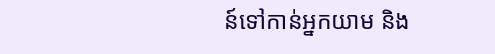ន៍ទៅកាន់អ្នកយាម និង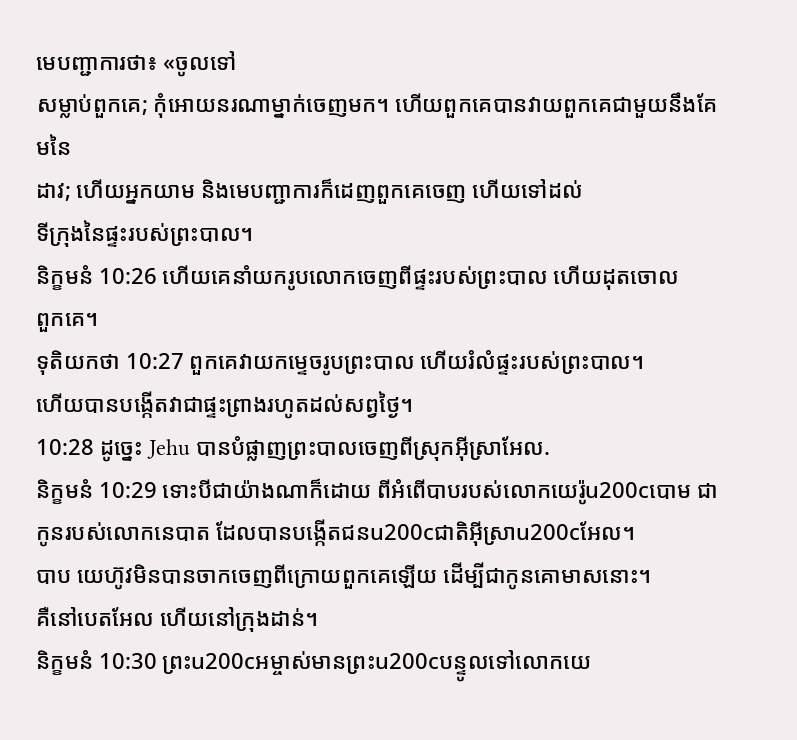មេបញ្ជាការថា៖ «ចូលទៅ
សម្លាប់ពួកគេ; កុំអោយនរណាម្នាក់ចេញមក។ ហើយពួកគេបានវាយពួកគេជាមួយនឹងគែមនៃ
ដាវ; ហើយអ្នកយាម និងមេបញ្ជាការក៏ដេញពួកគេចេញ ហើយទៅដល់
ទីក្រុងនៃផ្ទះរបស់ព្រះបាល។
និក្ខមនំ 10:26 ហើយគេនាំយករូបលោកចេញពីផ្ទះរបស់ព្រះបាល ហើយដុតចោល
ពួកគេ។
ទុតិយកថា 10:27 ពួកគេវាយកម្ទេចរូបព្រះបាល ហើយរំលំផ្ទះរបស់ព្រះបាល។
ហើយបានបង្កើតវាជាផ្ទះព្រាងរហូតដល់សព្វថ្ងៃ។
10:28 ដូច្នេះ Jehu បានបំផ្លាញព្រះបាលចេញពីស្រុកអ៊ីស្រាអែល.
និក្ខមនំ 10:29 ទោះបីជាយ៉ាងណាក៏ដោយ ពីអំពើបាបរបស់លោកយេរ៉ូu200cបោម ជាកូនរបស់លោកនេបាត ដែលបានបង្កើតជនu200cជាតិអ៊ីស្រាu200cអែល។
បាប យេហ៊ូវមិនបានចាកចេញពីក្រោយពួកគេឡើយ ដើម្បីជាកូនគោមាសនោះ។
គឺនៅបេតអែល ហើយនៅក្រុងដាន់។
និក្ខមនំ 10:30 ព្រះu200cអម្ចាស់មានព្រះu200cបន្ទូលទៅលោកយេ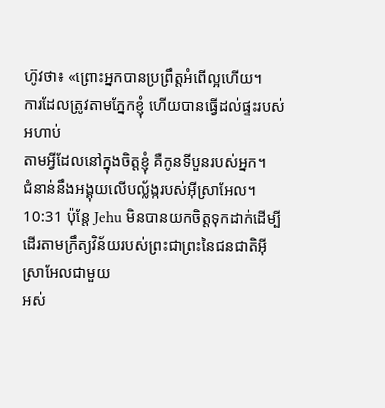ហ៊ូវថា៖ «ព្រោះអ្នកបានប្រព្រឹត្តអំពើល្អហើយ។
ការដែលត្រូវតាមភ្នែកខ្ញុំ ហើយបានធ្វើដល់ផ្ទះរបស់អហាប់
តាមអ្វីដែលនៅក្នុងចិត្តខ្ញុំ គឺកូនទីបួនរបស់អ្នក។
ជំនាន់នឹងអង្គុយលើបល្ល័ង្ករបស់អ៊ីស្រាអែល។
10:31 ប៉ុន្តែ Jehu មិនបានយកចិត្តទុកដាក់ដើម្បីដើរតាមក្រឹត្យវិន័យរបស់ព្រះជាព្រះនៃជនជាតិអ៊ីស្រាអែលជាមួយ
អស់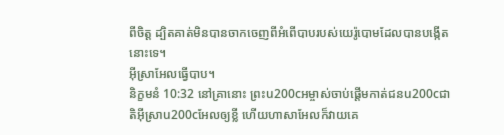ពីចិត្ត ដ្បិតគាត់មិនបានចាកចេញពីអំពើបាបរបស់យេរ៉ូបោមដែលបានបង្កើតនោះទេ។
អ៊ីស្រាអែលធ្វើបាប។
និក្ខមនំ 10:32 នៅគ្រានោះ ព្រះu200cអម្ចាស់ចាប់ផ្ដើមកាត់ជនu200cជាតិអ៊ីស្រាu200cអែលឲ្យខ្លី ហើយហាសាអែលក៏វាយគេ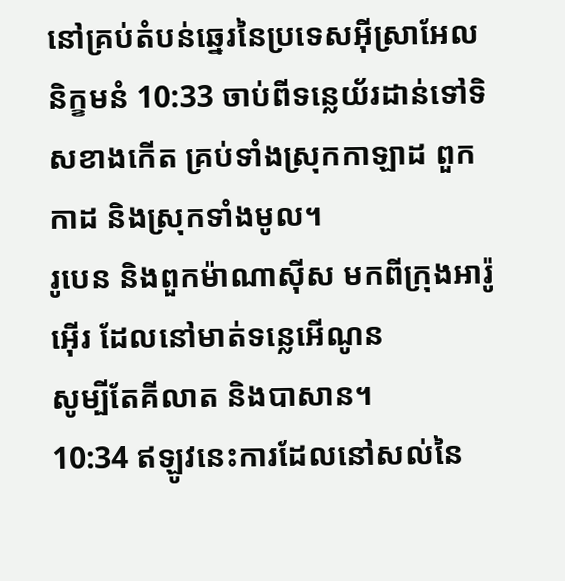នៅគ្រប់តំបន់ឆ្នេរនៃប្រទេសអ៊ីស្រាអែល
និក្ខមនំ 10:33 ចាប់ពីទន្លេយ័រដាន់ទៅទិសខាងកើត គ្រប់ទាំងស្រុកកាឡាដ ពួកកាដ និងស្រុកទាំងមូល។
រូបេន និងពួកម៉ាណាស៊ីស មកពីក្រុងអារ៉ូអ៊ើរ ដែលនៅមាត់ទន្លេអើណូន
សូម្បីតែគីលាត និងបាសាន។
10:34 ឥឡូវនេះការដែលនៅសល់នៃ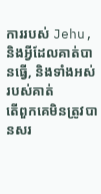ការរបស់ Jehu, និងអ្វីដែលគាត់បានធ្វើ, និងទាំងអស់របស់គាត់
តើពួកគេមិនត្រូវបានសរ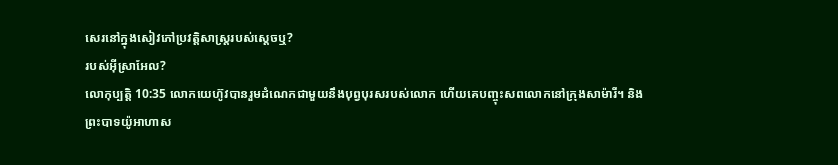សេរនៅក្នុងសៀវភៅប្រវត្តិសាស្ត្ររបស់ស្ដេចឬ?
របស់អ៊ីស្រាអែល?
លោកុប្បត្តិ 10:35 លោកយេហ៊ូវបានរួមដំណេកជាមួយនឹងបុព្វបុរសរបស់លោក ហើយគេបញ្ចុះសពលោកនៅក្រុងសាម៉ារី។ និង
ព្រះបាទយ៉ូអាហាស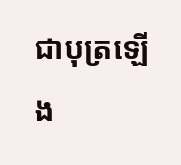ជាបុត្រឡើង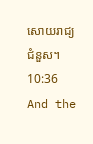សោយរាជ្យជំនួស។
10:36 And the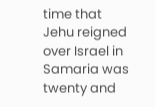time that Jehu reigned over Israel in Samaria was twenty and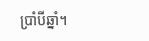ប្រាំបីឆ្នាំ។